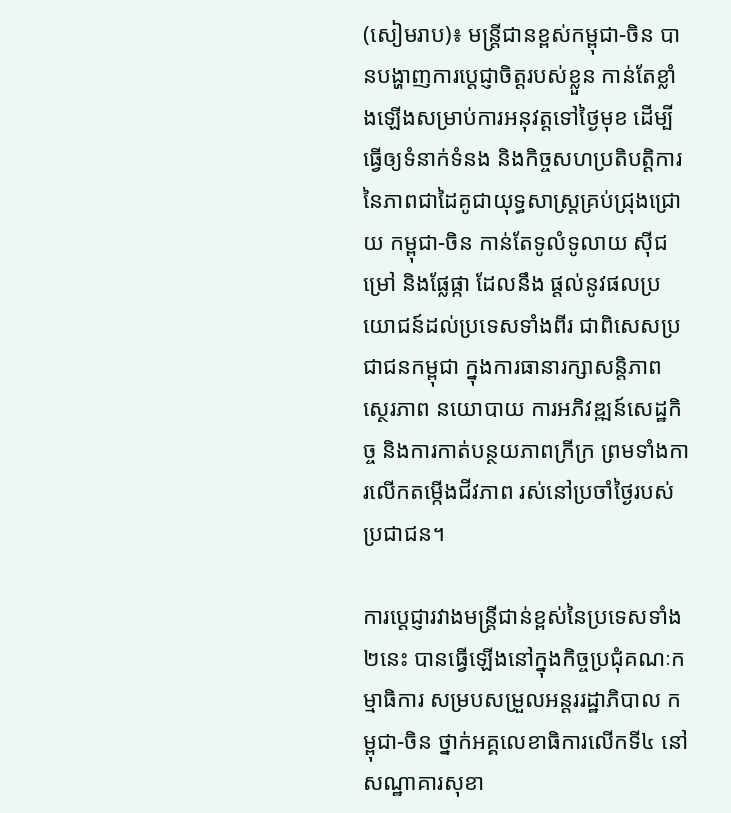(សៀមរាប)៖ មន្រ្តីជានខ្ពស់កម្ពុជា-ចិន បានបង្ហាញការប្តេជ្ញាចិត្តរបស់ខ្លួន កាន់តែខ្លាំងឡើងសម្រាប់ការអនុវត្តទៅថ្ងៃមុខ ដើម្បីធ្វើឲ្យទំនាក់ទំនង និងកិច្ចសហប្រតិបត្តិការ នៃភាពជាដៃគូជាយុទ្ធសាស្រ្តគ្រប់ជ្រុងជ្រោយ កម្ពុជា-ចិន កាន់តែទូលំទូលាយ ស៊ីជម្រៅ និងផ្លែផ្កា ដែលនឹង ផ្តល់នូវផលប្រយោជន៍ដល់ប្រទេសទាំងពីរ ជាពិសេសប្រជាជនកម្ពុជា ក្នុងការធានារក្សាសន្តិភាព ស្ថេរភាព នយោបាយ ការអភិវឌ្ឍន៍សេដ្ឋកិច្ច និងការកាត់បន្ថយភាពក្រីក្រ ព្រមទាំងការលើកតម្កើងជីវភាព រស់នៅប្រចាំថ្ងៃរបស់ប្រជាជន។

ការប្តេជ្ញារវាងមន្រ្តីជាន់ខ្ពស់នៃប្រទេសទាំង២នេះ បានធ្វើឡើងនៅក្នុងកិច្ចប្រជុំគណៈកម្មាធិការ សម្របសម្រួលអន្តររដ្ឋាភិបាល កម្ពុជា-ចិន ថ្នាក់អគ្គលេខាធិការលើកទី៤ នៅសណ្ឋាគារសុខា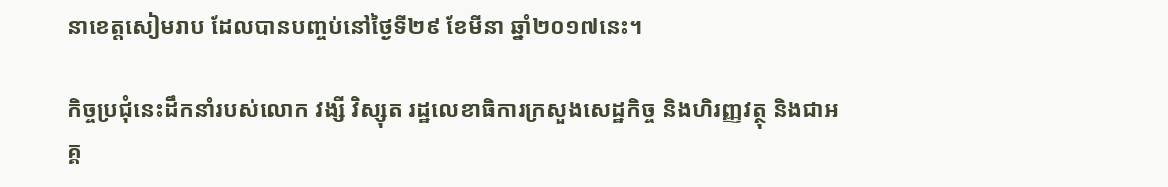នាខេត្តសៀមរាប ដែលបានបញ្ចប់នៅថ្ងៃទី២៩ ខែមីនា ឆ្នាំ២០១៧នេះ។

កិច្ចប្រជុំនេះដឹកនាំរបស់លោក វង្សី វិស្សុត រដ្ឋលេខាធិការក្រសួងសេដ្ឋកិច្ច និងហិរញ្ញវត្ថុ និងជាអគ្គ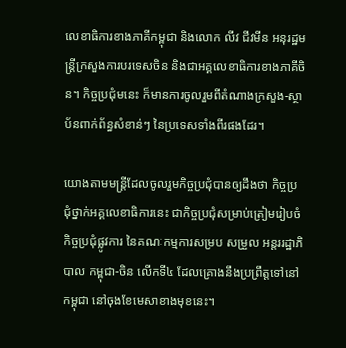លេខាធិការខាងភាគីកម្ពុជា និងលោក លីវ ជីវមីន អនុរដ្ឋមន្ត្រីក្រសួងការបរទេសចិន និងជាអគ្គលេខាធិការខាងភាគីចិន។ កិច្ចប្រជុំមនេះ ក៏មានការចូលរួមពីតំណាងក្រសួង-ស្ថាប័នពាក់ព័ន្ធសំខាន់ៗ នៃប្រទេសទាំងពីរផងដែរ។

យោងតាមមន្រ្តីដែលចូលរួមកិច្ចប្រជុំបានឲ្យដឹងថា កិច្ចប្រជុំថ្នាក់អគ្គលេខាធិការនេះ ជាកិច្ចប្រជុំសម្រាប់ត្រៀមរៀបចំ កិច្ចប្រជុំផ្លូវការ នៃគណៈកម្មការសម្រប សម្រួល អន្តររដ្ឋាភិបាល កម្ពុជា-ចិន លើកទី៤ ដែលគ្រោងនឹងប្រព្រឹត្តទៅនៅកម្ពុជា នៅចុងខែមេសាខាងមុខនេះ។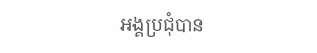អង្គប្រជុំបាន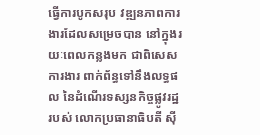ធ្វើការបូកសរុប វឌ្ឍនភាពការងារដែលសម្រេចបាន នៅក្នុងរយៈពេលកន្លងមក ជាពិសេសការងារ ពាក់ព័ន្ធទៅនឹងលទ្ធផល នៃដំណើរទស្សនកិច្ចផ្លូវរដ្ឋរបស់ លោកប្រធានាធិបតី ស៊ី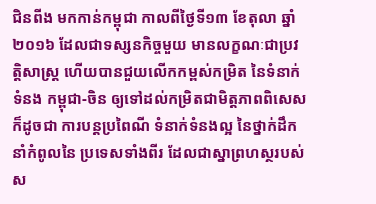ជិនពីង មកកាន់កម្ពុជា កាលពីថ្ងៃទី១៣ ខែតុលា ឆ្នាំ២០១៦ ដែលជាទស្សនកិច្ចមួយ មានលក្ខណៈជាប្រវត្តិសាស្រ្ត ហើយបានជួយលើកកម្ពស់កម្រិត នៃទំនាក់ទំនង កម្ពុជា-ចិន ឲ្យទៅដល់កម្រិតជាមិត្តភាពពិសេស ក៏ដូចជា ការបន្តប្រពៃណី ទំនាក់ទំនងល្អ នៃថ្នាក់ដឹកនាំកំពូលនៃ ប្រទេសទាំងពីរ ដែលជាស្នាព្រហស្ថរបស់ស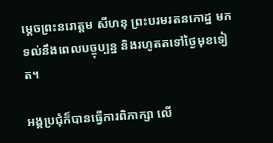ម្តេចព្រះនរោត្តម សីហនុ ព្រះបរមរតនកោដ្ឋ មកទល់នឹងពេលបច្ចុប្បន្ន និងរហូតតទៅថ្ងៃមុខទៀត។

អង្គប្រជុំក៏បានធ្វើការពិភាក្សា លើ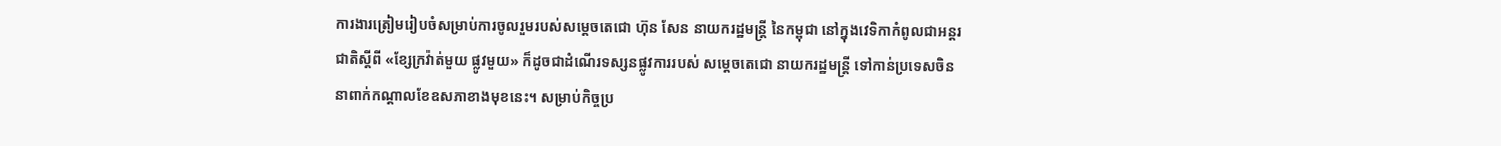ការងារត្រៀមរៀបចំសម្រាប់ការចូលរួមរបស់សម្តេចតេជោ ហ៊ុន សែន នាយករដ្ឋមន្រ្តី នៃកម្ពុជា នៅក្នុងវេទិកាកំពូលជាអន្តរជាតិស្តីពី «ខែ្សក្រវ៉ាត់មួយ ផ្លូវមួយ» ក៏ដូចជាដំណើរទស្សនផ្លូវការរបស់ សម្តេចតេជោ នាយករដ្ឋមន្រ្តី ទៅកាន់ប្រទេសចិន នាពាក់កណ្តាលខែឧសភាខាងមុខនេះ។ សម្រាប់កិច្ចប្រ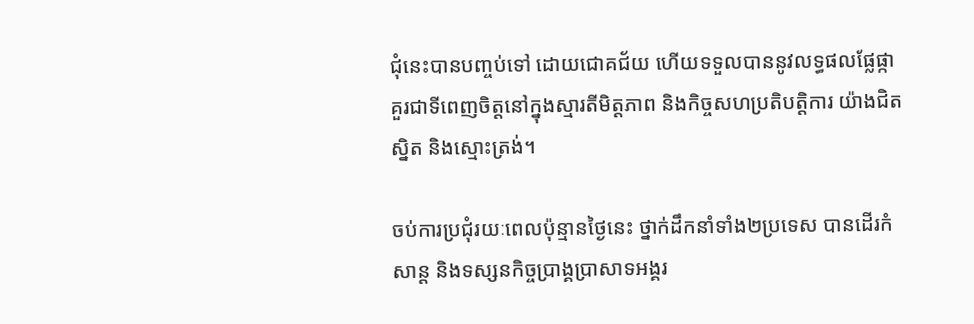ជុំនេះបានបញ្ចប់ទៅ ដោយជោគជ័យ ហើយទទួលបាននូវលទ្ធផលផ្លែផ្កា គួរជាទីពេញចិត្តនៅក្នុងស្មារតីមិត្តភាព និងកិច្ចសហប្រតិបត្តិការ យ៉ាងជិតស្និត និងស្មោះត្រង់។

ចប់ការប្រជុំរយៈពេលប៉ុន្មានថ្ងៃនេះ ថ្នាក់ដឹកនាំទាំង២ប្រទេស បានដើរកំសាន្ត និងទស្សនកិច្ចប្រាង្គប្រាសាទអង្គរ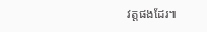វត្តផងដែរ៕